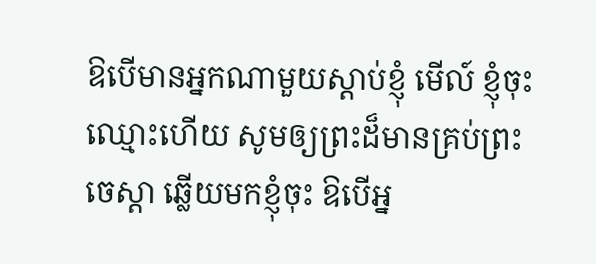ឱបើមានអ្នកណាមួយស្ដាប់ខ្ញុំ មើល៍ ខ្ញុំចុះឈ្មោះហើយ សូមឲ្យព្រះដ៏មានគ្រប់ព្រះចេស្តា ឆ្លើយមកខ្ញុំចុះ ឱបើអ្ន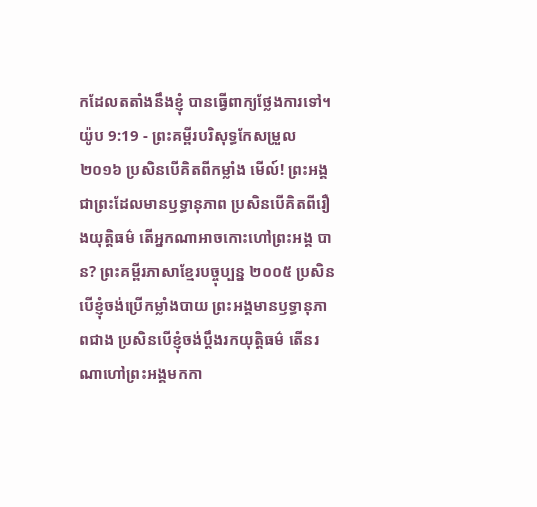កដែលតតាំងនឹងខ្ញុំ បានធ្វើពាក្យថ្លែងការទៅ។
យ៉ូប 9:19 - ព្រះគម្ពីរបរិសុទ្ធកែសម្រួល ២០១៦ ប្រសិនបើគិតពីកម្លាំង មើល៍! ព្រះអង្គជាព្រះដែលមានឫទ្ធានុភាព ប្រសិនបើគិតពីរឿងយុត្តិធម៌ តើអ្នកណាអាចកោះហៅព្រះអង្គ បាន? ព្រះគម្ពីរភាសាខ្មែរបច្ចុប្បន្ន ២០០៥ ប្រសិនបើខ្ញុំចង់ប្រើកម្លាំងបាយ ព្រះអង្គមានឫទ្ធានុភាពជាង ប្រសិនបើខ្ញុំចង់ប្ដឹងរកយុត្តិធម៌ តើនរណាហៅព្រះអង្គមកកា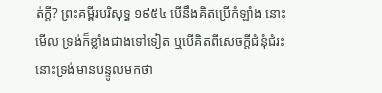ត់ក្ដី? ព្រះគម្ពីរបរិសុទ្ធ ១៩៥៤ បើនឹងគិតប្រើកំឡាំង នោះមើល ទ្រង់ក៏ខ្លាំងជាងទៅទៀត ឬបើគិតពីសេចក្ដីជំនុំជំរះ នោះទ្រង់មានបន្ទូលមកថា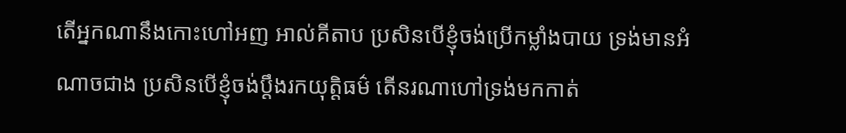តើអ្នកណានឹងកោះហៅអញ អាល់គីតាប ប្រសិនបើខ្ញុំចង់ប្រើកម្លាំងបាយ ទ្រង់មានអំណាចជាង ប្រសិនបើខ្ញុំចង់ប្ដឹងរកយុត្តិធម៌ តើនរណាហៅទ្រង់មកកាត់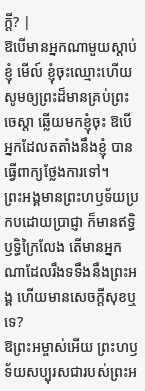ក្ដី? |
ឱបើមានអ្នកណាមួយស្ដាប់ខ្ញុំ មើល៍ ខ្ញុំចុះឈ្មោះហើយ សូមឲ្យព្រះដ៏មានគ្រប់ព្រះចេស្តា ឆ្លើយមកខ្ញុំចុះ ឱបើអ្នកដែលតតាំងនឹងខ្ញុំ បានធ្វើពាក្យថ្លែងការទៅ។
ព្រះអង្គមានព្រះហឫទ័យប្រកបដោយប្រាជ្ញា ក៏មានឥទ្ធិឫទ្ធិក្រៃលែង តើមានអ្នកណាដែលរឹងទទឹងនឹងព្រះអង្គ ហើយមានសេចក្ដីសុខឬទេ?
ឱព្រះអម្ចាស់អើយ ព្រះហឫទ័យសប្បុរសជារបស់ព្រះអ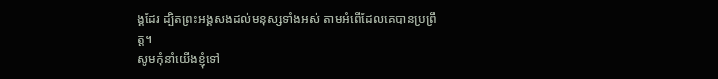ង្គដែរ ដ្បិតព្រះអង្គសងដល់មនុស្សទាំងអស់ តាមអំពើដែលគេបានប្រព្រឹត្ត។
សូមកុំនាំយើងខ្ញុំទៅ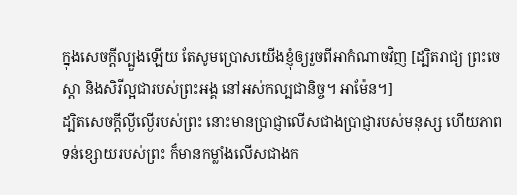ក្នុងសេចក្តីល្បួងឡើយ តែសូមប្រោសយើងខ្ញុំឲ្យរួចពីអាកំណាចវិញ [ដ្បិតរាជ្យ ព្រះចេស្តា និងសិរីល្អជារបស់ព្រះអង្គ នៅអស់កល្បជានិច្ច។ អាម៉ែន។]
ដ្បិតសេចក្តីល្ងីល្ងើរបស់ព្រះ នោះមានប្រាជ្ញាលើសជាងប្រាជ្ញារបស់មនុស្ស ហើយភាពទន់ខ្សោយរបស់ព្រះ ក៏មានកម្លាំងលើសជាងក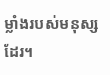ម្លាំងរបស់មនុស្សដែរ។